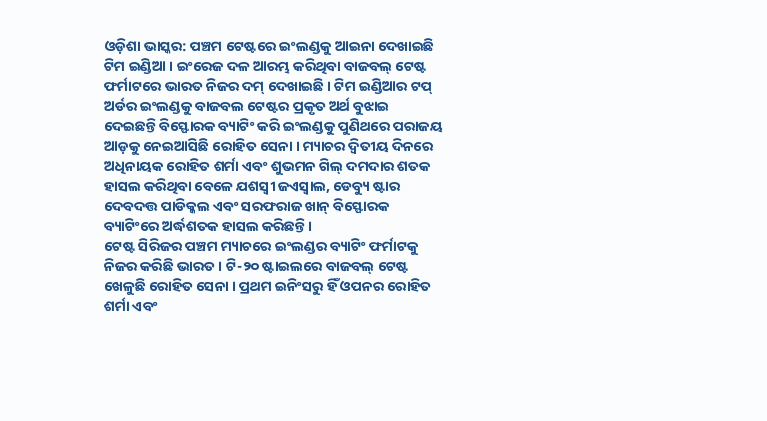ଓଡ଼ିଶା ଭାସ୍କର: ପଞ୍ଚମ ଟେଷ୍ଟରେ ଇଂଲଣ୍ଡକୁ ଆଇନା ଦେଖାଇଛି ଟିମ ଇଣ୍ଡିଆ । ଇଂରେଜ ଦଳ ଆରମ୍ଭ କରିଥିବା ବାଜବଲ୍ ଟେଷ୍ଟ ଫର୍ମାଟରେ ଭାରତ ନିଜର ଦମ୍ ଦେଖାଇଛି । ଟିମ ଇଣ୍ଡିଆର ଟପ୍ ଅର୍ଡର ଇଂଲଣ୍ଡକୁ ବାଜବଲ ଟେଷ୍ଟର ପ୍ରକୃତ ଅର୍ଥ ବୁଝାଇ ଦେଇଛନ୍ତି ବିସ୍ଫୋରକ ବ୍ୟାଟିଂ କରି ଇଂଲଣ୍ଡକୁ ପୁଣିଥରେ ପରାଜୟ ଆଡ଼କୁ ନେଇଆସିଛି ରୋହିତ ସେନା । ମ୍ୟାଚର ଦ୍ୱିତୀୟ ଦିନରେ ଅଧିନାୟକ ରୋହିତ ଶର୍ମା ଏବଂ ଶୁଭମନ ଗିଲ୍ ଦମଦାର ଶତକ ହାସଲ କରିଥିବା ବେଳେ ଯଶସ୍ୱୀ ଜଏସ୍ୱାଲ, ଡେବ୍ୟୁ ଷ୍ଟାର ଦେବଦତ୍ତ ପାଡିକ୍କଲ ଏବଂ ସରଫରାଜ ଖାନ୍ ବିସ୍ଫୋରକ ବ୍ୟାଟିଂରେ ଅର୍ଦ୍ଧଶତକ ହାସଲ କରିଛନ୍ତି ।
ଟେଷ୍ଟ ସିରିଜର ପଞ୍ଚମ ମ୍ୟାଚରେ ଇଂଲଣ୍ଡର ବ୍ୟାଟିଂ ଫର୍ମାଟକୁ ନିଜର କରିଛି ଭାରତ । ଟି-୨୦ ଷ୍ଟାଇଲରେ ବାଜବଲ୍ ଟେଷ୍ଟ ଖେଳୁଛି ରୋହିତ ସେନା । ପ୍ରଥମ ଇନିଂସରୁ ହିଁ ଓପନର ରୋହିତ ଶର୍ମା ଏବଂ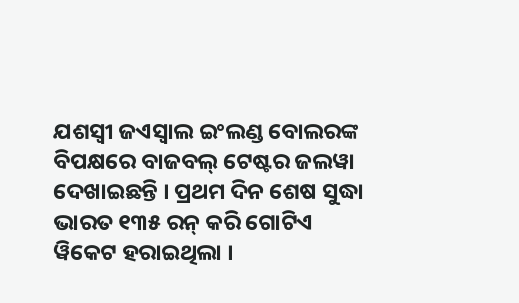ଯଶସ୍ୱୀ ଜଏସ୍ୱାଲ ଇଂଲଣ୍ଡ ବୋଲରଙ୍କ ବିପକ୍ଷରେ ବାଜବଲ୍ ଟେଷ୍ଟର ଜଲୱା ଦେଖାଇଛନ୍ତି । ପ୍ରଥମ ଦିନ ଶେଷ ସୁଦ୍ଧା ଭାରତ ୧୩୫ ରନ୍ କରି ଗୋଟିଏ ୱିକେଟ ହରାଇଥିଲା ।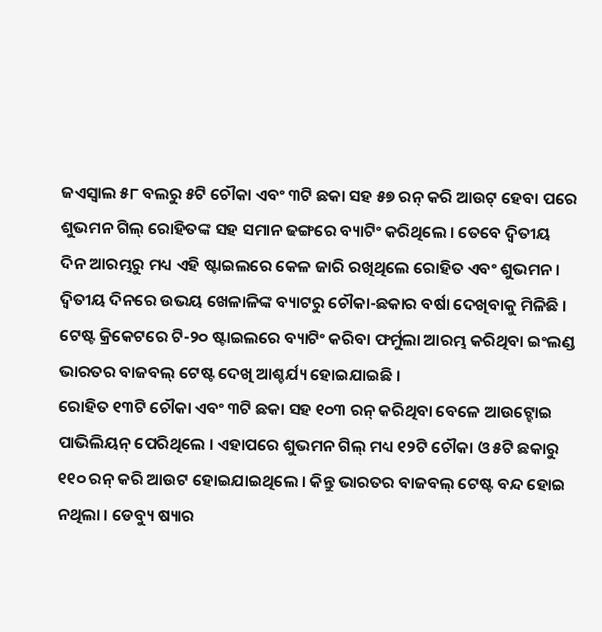ଜଏସ୍ୱାଲ ୫୮ ବଲରୁ ୫ଟି ଚୌକା ଏବଂ ୩ଟି ଛକା ସହ ୫୭ ରନ୍ କରି ଆଉଟ୍ ହେବା ପରେ ଶୁଭମନ ଗିଲ୍ ରୋହିତଙ୍କ ସହ ସମାନ ଢଙ୍ଗରେ ବ୍ୟାଟିଂ କରିଥିଲେ । ତେବେ ଦ୍ୱିତୀୟ ଦିନ ଆରମ୍ଭରୁ ମଧ୍ୟ ଏହି ଷ୍ଟାଇଲରେ କେଳ ଜାରି ରଖିଥିଲେ ରୋହିତ ଏବଂ ଶୁଭମନ । ଦ୍ୱିତୀୟ ଦିନରେ ଉଭୟ ଖେଳାଳିଙ୍କ ବ୍ୟାଟରୁ ଚୌକା-ଛକାର ବର୍ଷା ଦେଖିବାକୁ ମିଳିଛି । ଟେଷ୍ଟ କ୍ରିକେଟରେ ଟି-୨୦ ଷ୍ଟାଇଲରେ ବ୍ୟାଟିଂ କରିବା ଫର୍ମୁଲା ଆରମ୍ଭ କରିଥିବା ଇଂଲଣ୍ଡ ଭାରତର ବାଜବଲ୍ ଟେଷ୍ଟ ଦେଖି ଆଶ୍ଚର୍ଯ୍ୟ ହୋଇଯାଇଛି ।
ରୋହିତ ୧୩ଟି ଚୌକା ଏବଂ ୩ଟି ଛକା ସହ ୧୦୩ ରନ୍ କରିଥିବା ବେଳେ ଆଉଟ୍ହୋଇ ପାଭିଲିୟନ୍ ପେରିଥିଲେ । ଏହାପରେ ଶୁଭମନ ଗିଲ୍ ମଧ୍ୟ ୧୨ଟି ଚୌକା ଓ ୫ଟି ଛକାରୁ ୧୧୦ ରନ୍ କରି ଆଉଟ ହୋଇଯାଇଥିଲେ । କିନ୍ତୁ ଭାରତର ବାଜବଲ୍ ଟେଷ୍ଟ ବନ୍ଦ ହୋଇ ନଥିଲା । ଡେବ୍ୟୁ ଷ୍ୟାର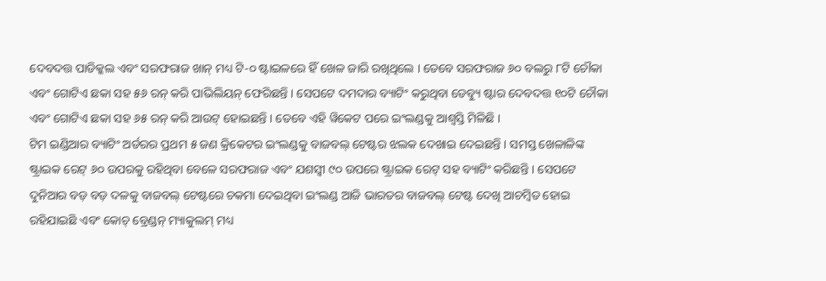ଦେବଦତ୍ତ ପାଡିକ୍କଲ ଏବଂ ସରଫରାଜ ଖାନ୍ ମଧ୍ୟ ଟି-୦ ଷ୍ଟାଇଳରେ ହିଁ ଖେଳ ଜାରି ରଖିଥିଲେ । ତେବେ ସରଫରାଜ ୬୦ ବଲରୁ ୮ଟି ଚୌକା ଏବଂ ଗୋଟିଏ ଛକା ସହ ୫୬ ରନ୍ କରି ପାଭିଲିୟନ୍ ଫେରିଛନ୍ତି । ସେପଟେ ଦମଦାର ବ୍ୟାଟିଂ କରୁଥିବା ଡେବ୍ୟୁ ଷ୍ଟାର ଦେବଦତ୍ତ ୧୦ଟି ଚୌକା ଏବଂ ଗୋଟିଏ ଛକା ସହ ୬୫ ରନ୍ କରି ଆଉଟ୍ ହୋଇଛନ୍ତି । ତେବେ ଏହି ୱିକେଟ ପରେ ଇଂଲଣ୍ଡକୁ ଆଶ୍ୱସ୍ତି ମିଳିଛି ।
ଟିମ ଇଣ୍ଡିଆର ବ୍ୟାଟିଂ ଅର୍ଡରର ପ୍ରଥମ ୫ ଜଣ କ୍ରିକେଟର ଇଂଲଣ୍ଡକୁ ବାଜବଲ୍ ଟେଷ୍ଟର ଝଲକ ଦେଖାଇ ଦେଇଛନ୍ତି । ସମସ୍ତ ଖେଳାଳିଙ୍କ ଷ୍ଟ୍ରାଇକ ରେଟ୍ ୬୦ ଉପରକୁ ରହିଥିବା ବେଳେ ସରଫରାଜ ଏବଂ ଯଶସ୍ୱୀ ୯୦ ଉପରେ ଷ୍ଟ୍ରାଇକ ରେଟ୍ ସହ ବ୍ୟାଟିଂ କରିଛନ୍ତି । ସେପଟେ ଦୁନିଆର ବଡ଼ ବଡ଼ ଦଳକୁ ବାଜବଲ୍ ଟେଷ୍ଟରେ ଚକମା ଦେଇଥିବା ଇଂଲଣ୍ଡ ଆଜି ଭାରତର ବାଜବଲ୍ ଟେଷ୍ଟ ଦେଖି ଆଚମ୍ବିତ ହୋଇ ରହିଯାଇଛି ଏବଂ କୋଚ୍ ବ୍ରେଣ୍ଡନ୍ ମ୍ୟାକୁଲମ୍ ମଧ୍ୟ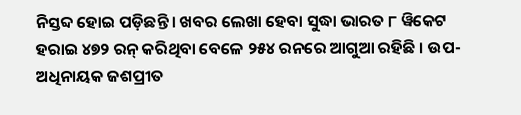ନିସ୍ତବ୍ଦ ହୋଇ ପଡ଼ିଛନ୍ତି । ଖବର ଲେଖା ହେବା ସୁଦ୍ଧା ଭାରତ ୮ ୱିକେଟ ହରାଇ ୪୭୨ ରନ୍ କରିଥିବା ବେଳେ ୨୫୪ ରନରେ ଆଗୁଆ ରହିଛି । ଉପ-ଅଧିନାୟକ ଜଶପ୍ରୀତ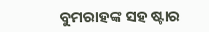ବୁମରାହଙ୍କ ସହ ଷ୍ଟାର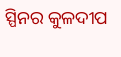ସ୍ପିନର କୁଳଦୀପ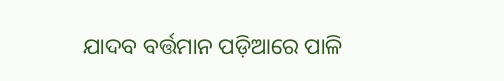ଯାଦବ ବର୍ତ୍ତମାନ ପଡ଼ିଆରେ ପାଳି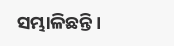ସମ୍ଭାଳିଛନ୍ତି ।